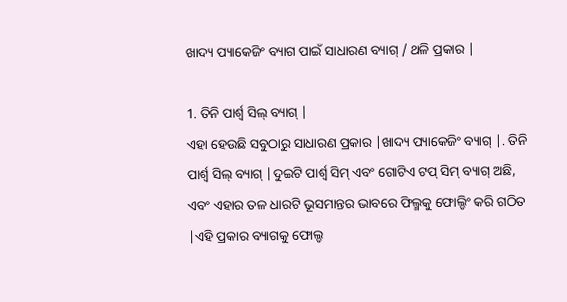ଖାଦ୍ୟ ପ୍ୟାକେଜିଂ ବ୍ୟାଗ ପାଇଁ ସାଧାରଣ ବ୍ୟାଗ୍ / ଥଳି ପ୍ରକାର |

1. ତିନି ପାର୍ଶ୍ୱ ସିଲ୍ ବ୍ୟାଗ୍ |
ଏହା ହେଉଛି ସବୁଠାରୁ ସାଧାରଣ ପ୍ରକାର |ଖାଦ୍ୟ ପ୍ୟାକେଜିଂ ବ୍ୟାଗ୍ |. ତିନି ପାର୍ଶ୍ୱ ସିଲ୍ ବ୍ୟାଗ୍ |ଦୁଇଟି ପାର୍ଶ୍ୱ ସିମ୍ ଏବଂ ଗୋଟିଏ ଟପ୍ ସିମ୍ ବ୍ୟାଗ୍ ଅଛି, ଏବଂ ଏହାର ତଳ ଧାରଟି ଭୂସମାନ୍ତର ଭାବରେ ଫିଲ୍ମକୁ ଫୋଲ୍ଡିଂ କରି ଗଠିତ |ଏହି ପ୍ରକାର ବ୍ୟାଗକୁ ଫୋଲ୍ଡ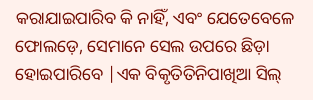କରାଯାଇପାରିବ କି ନାହିଁ, ଏବଂ ଯେତେବେଳେ ଫୋଲଡ଼େ, ସେମାନେ ସେଲ ଉପରେ ଛିଡ଼ା ହୋଇପାରିବେ |ଏକ ବିକୃତିତିନିପାଖିଆ ସିଲ୍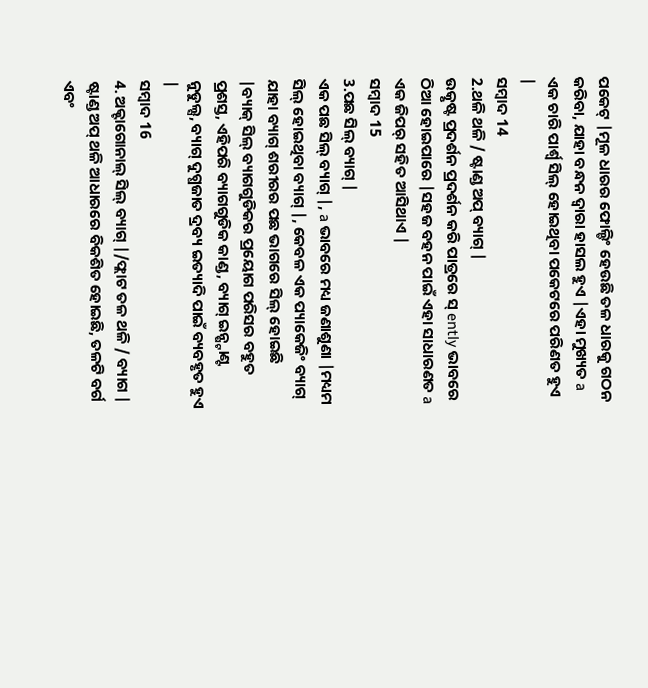ପକେଟ୍ |ମୂଳ ଧାରର ଫୋଲ୍ଡିଂ ହେଉଛି ତଳ ଧାରକୁ ଗଠନ କରିବା, ଯାହା ବନ୍ଧନ ଦ୍ୱାରା ହାସଲ ହୁଏ |ଏହା ମୁଖ୍ୟତ a ଏକ ଚାରି ପାର୍ଶ୍ୱ ସିଲ୍ ହୋଇଥିବା ପକେଟରେ ପରିଣତ ହୁଏ |
ସମ୍ବାଦ 14
2.ଥଳି ଥଳି / ଷ୍ଟାଣ୍ଡ ଅପ୍ ବ୍ୟାଗ୍ |
ଉତ୍କୃଷ୍ଟ ପ୍ରଦର୍ଶନ ପ୍ରଦର୍ଶନ କରି ପାତ୍ରରେ ସ୍ ently ଭାବରେ ଠିଆ ହୋଇପାରେ |ସହଜ ବହନ ପାଇଁ ଏହା ସାଧାରଣତ a ଏକ ଜିପର୍ ସହିତ ଆସିଥାଏ |
ସମ୍ବାଦ 15
3.ପଛ ସିଲ୍ ବ୍ୟାଗ୍ |
ଏକ ପଛ ସିଲ୍ ବ୍ୟାଗ୍ |, a ଭାବରେ ମଧ୍ୟ ଜଣାଶୁଣା |ମଧ୍ୟମ ସିଲ୍ ହୋଇଥିବା ବ୍ୟାଗ୍ |, କେବଳ ଏକ ପ୍ୟାକେଜିଂ ବ୍ୟାଗ୍ ଯାହା ବ୍ୟାଗ୍ ଶରୀରର ପଛ ଭାଗରେ ସିଲ୍ ହୋଇଛି |ବ୍ୟାକ୍ ସିଲ୍ ବ୍ୟାଗଗୁଡିକର ପ୍ରୟୋଗ ପରିସର ବହୁତ ପ୍ରଶସ୍ତ, ଏହିପରି ବ୍ୟାଗଗୁଡିକ କାଣ୍ଡ, ବ୍ୟାଗ୍ ଇନ୍ଷ୍ଟାଣ୍ଟ ନୁଡୁଲ୍ସ, ବ୍ୟାଗ୍ ଦୁଗ୍ଧଜାତ ଦ୍ରବ୍ୟ ଇତ୍ୟାଦି ପାଇଁ ବ୍ୟବହୃତ ହୁଏ |
ସମ୍ବାଦ 16
4. ଅକ୍ଟାଗୋନାଲ୍ ସିଲ୍ ବ୍ୟାଗ୍ |/ଫ୍ଲାଟ ତଳ ଥଳି / ବ୍ୟାଗ |
ଷ୍ଟାଣ୍ଡ ଅପ୍ ଥଳି ଆଧାରରେ ବିକଶିତ ହୋଇଛି, ତଳଟି ବର୍ଗ ଏବଂ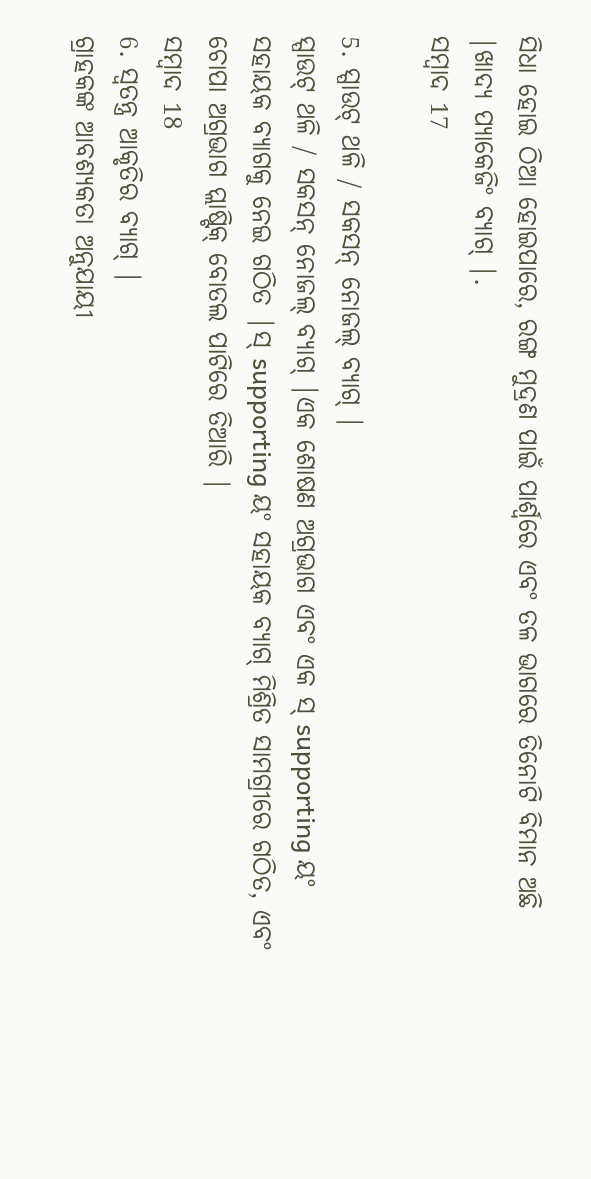ସିଧା ହୋଇ ଠିଆ ହୋଇପାରେ, ରଙ୍ଗ ମୁଦ୍ରଣ ପାଇଁ ପାର୍ଶ୍ୱରେ ଏବଂ ତଳ ଭାଗରେ ତିନୋଟି ବିମାନ ଅଛି |ଖାଦ୍ୟ ପ୍ୟାକେଜିଂ ବ୍ୟାଗ୍ |.
ସମ୍ବାଦ 17

5. ସ୍ପାଉଟ୍ ଥଳି / ସକସନ୍ ନୋଜଲ୍ ବ୍ୟାଗ୍ |
ସ୍ପାଉଟ୍ ଥଳି / ସକସନ୍ ନୋଜଲ୍ ବ୍ୟାଗ୍ |ଏକ ଶୋଷଣ ଅଗ୍ରଭାଗ ଏବଂ ଏକ ସ୍ supporting ୟଂ ସହାୟକ ବ୍ୟାଗକୁ ନେଇ ଗଠିତ |ସ୍ supporting ୟଂ ସହାୟକ ବ୍ୟାଗ୍ ମିଶ୍ରିତ ସାମଗ୍ରୀରେ ଗଠିତ, ଏବଂ ଚୋପା ଅଗ୍ରଭାଗ ପ୍ଲାଷ୍ଟିକ୍ ବୋତଲ ପାଟିରେ ତିଆରି |
ସମ୍ବାଦ 18
6. ସ୍ୱତନ୍ତ୍ର ଆକୃତିର ବ୍ୟାଗ୍ |
ଗ୍ରାହକଙ୍କ ଆବଶ୍ୟକତା ଅନୁଯାୟୀ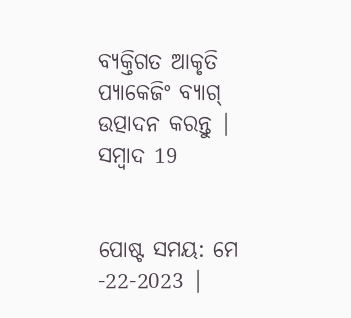ବ୍ୟକ୍ତିଗତ ଆକୃତି ପ୍ୟାକେଜିଂ ବ୍ୟାଗ୍ ଉତ୍ପାଦନ କରନ୍ତୁ |
ସମ୍ବାଦ 19


ପୋଷ୍ଟ ସମୟ: ମେ -22-2023 |